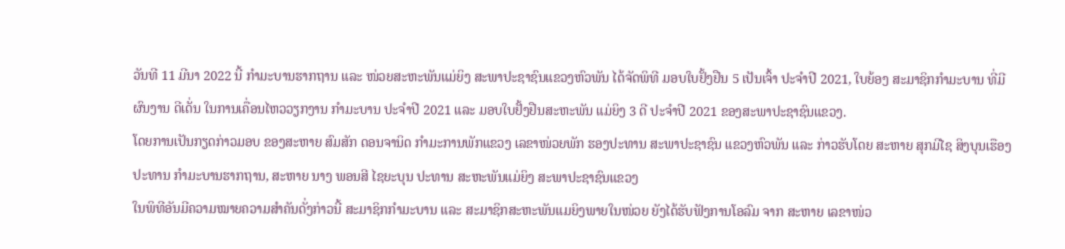ວັນທີ 11 ມີນາ 2022 ນີ້ ກຳມະບານຮາກຖານ ແລະ ໜ່ວຍສະຫະພັນແມ່ຍິງ ສະພາປະຊາຊົນແຂວງຫົວພັນ ໄດ້ຈັດພິທີ ມອບໃບຢັ້ງຢືນ 5 ເປັນເຈົ້າ ປະຈຳປີ 2021, ໃບຍ້ອງ ສະມາຊິກກຳມະບານ ທີ່ມີຜົນງານ ດີເດັ່ນ ໃນການເຄື່ອນໄຫວວຽກງານ ກຳມະບານ ປະຈຳປີ 2021 ແລະ ມອບໃບຢັ້ງຢືນສະຫະພັນ ແມ່ຍິງ 3 ດີ ປະຈຳປີ 2021 ຂອງສະພາປະຊາຊົນແຂວງ.
ໂດຍການເປັນກຽດກ່າວມອບ ຂອງສະຫາຍ ສົມສັກ ດອນຈານິດ ກຳມະການພັກແຂວງ ເລຂາໜ່ວຍພັກ ຮອງປະທານ ສະພາປະຊາຊົນ ແຂວງຫົວພັນ ແລະ ກ່າວຮັບໂດຍ ສະຫາຍ ສຸກມີໄຊ ສິງບຸນເຮືອງ ປະທານ ກຳມະບານຮາກຖານ, ສະຫາຍ ນາງ ພອນສີ ໄຊຍະບຸນ ປະທານ ສະຫະພັນແມ່ຍິງ ສະພາປະຊາຊົນແຂວງ
ໃນພິທີອັນມີຄວາມໝາຍຄວາມສຳຄັນດັ່ງກ່າວນີ້ ສະມາຊິກກຳມະບານ ແລະ ສະມາຊິກສະຫະພັນແມຍິງພາຍໃນໜ່ວຍ ຍັງໄດ້ຮັບຟັງການໂອລົມ ຈາກ ສະຫາຍ ເລຂາໜ່ວ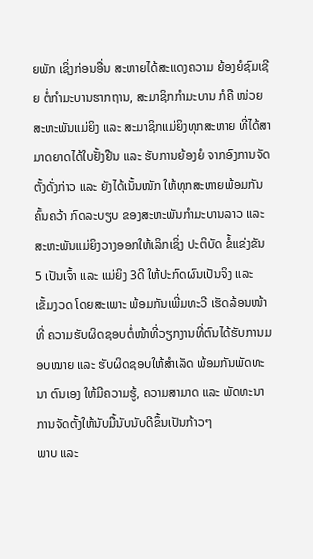ຍພັກ ເຊິ່ງກ່ອນອື່ນ ສະຫາຍໄດ້ສະແດງຄວາມ ຍ້ອງຍໍຊົມເຊີຍ ຕໍ່ກຳມະບານຮາກຖານ, ສະມາຊິກກຳມະບານ ກໍຄື ໜ່ວຍສະຫະພັນແມ່ຍິງ ແລະ ສະມາຊິກແມ່ຍິງທຸກສະຫາຍ ທີ່ໄດ້ສາມາດຍາດໄດ້ໃບຢັ້ງຢືນ ແລະ ຮັບການຍ້ອງຍໍ ຈາກອົງການຈັດຕັ້ງດັ່ງກ່າວ ແລະ ຍັງໄດ້ເນັ້ນໜັກ ໃຫ້ທຸກສະຫາຍພ້ອມກັນຄົ້ນຄວ້າ ກົດລະບຽບ ຂອງສະຫະພັນກຳມະບານລາວ ແລະ ສະຫະພັນແມ່ຍິງວາງອອກໃຫ້ເລິກເຊິ່ງ ປະຕິບັດ ຂໍ້ແຂ່ງຂັນ 5 ເປັນເຈົ້າ ແລະ ແມ່ຍິງ 3ດີ ໃຫ້ປະກົດຜົນເປັນຈິງ ແລະ ເຂັ້ມງວດ ໂດຍສະເພາະ ພ້ອມກັນເພີ່ມທະວີ ເຮັດລ້ອນໜ້າທີ່ ຄວາມຮັບຜິດຊອບຕໍ່ໜ້າທີ່ວຽກງານທີ່ຕົນໄດ້ຮັບການມອບໝາຍ ແລະ ຮັບຜິດຊອບໃຫ້ສຳເລັດ ພ້ອມກັນພັດທະນາ ຕົນເອງ ໃຫ້ມີຄວາມຮູ້, ຄວາມສາມາດ ແລະ ພັດທະນາການຈັດຕັ້ງໃຫ້ນັບມື້ນັບນັບດີຂຶ້ນເປັນກ້າວໆ
ພາບ ແລະ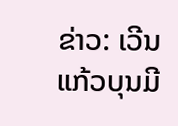ຂ່າວ: ເວີນ ແກ້ວບຸນມີ